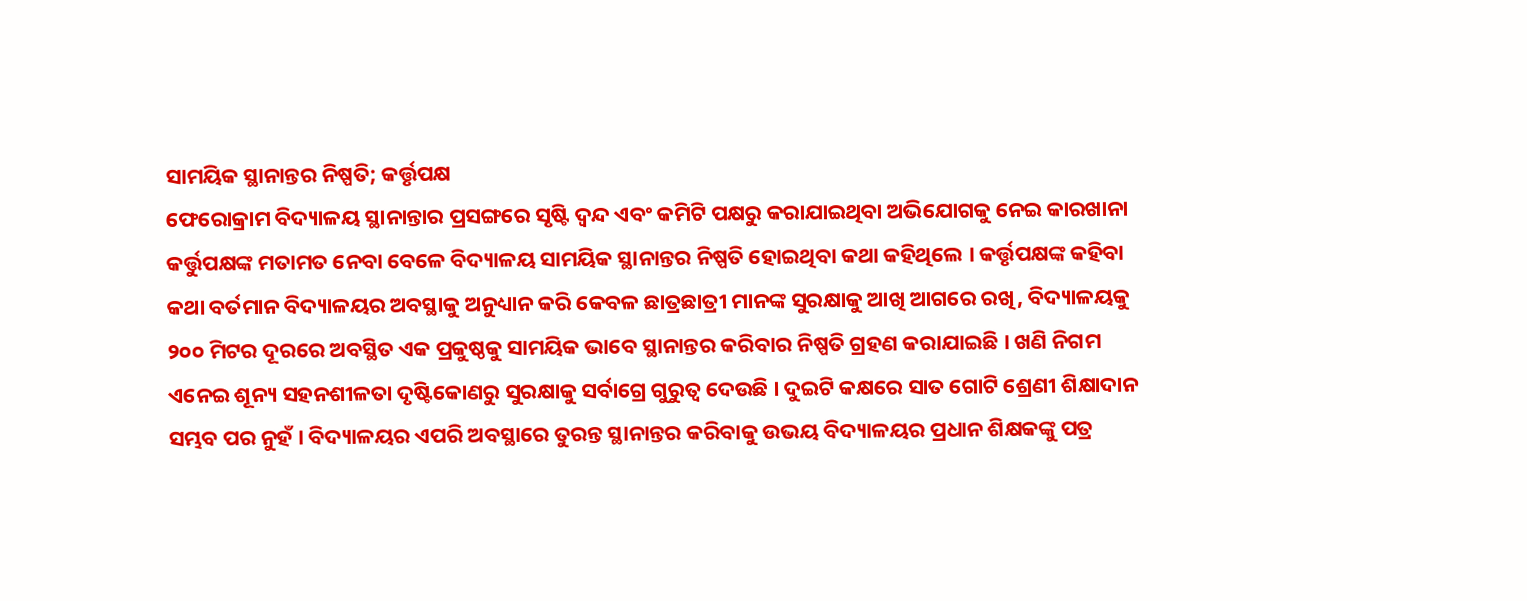ସାମୟିକ ସ୍ଥାନାନ୍ତର ନିଷ୍ପତି; କର୍ତ୍ତୃପକ୍ଷ
ଫେରୋକ୍ରାମ ବିଦ୍ୟାଳୟ ସ୍ଥାନାନ୍ତାର ପ୍ରସଙ୍ଗରେ ସୃଷ୍ଟି ଦ୍ୱନ୍ଦ ଏବଂ କମିଟି ପକ୍ଷରୁ କରାଯାଇଥିବା ଅଭିଯୋଗକୁ ନେଇ କାରଖାନା କର୍ତ୍ତୁପକ୍ଷଙ୍କ ମତାମତ ନେବା ବେଳେ ବିଦ୍ୟାଳୟ ସାମୟିକ ସ୍ଥାନାନ୍ତର ନିଷ୍ପତି ହୋଇଥିବା କଥା କହିଥିଲେ । କର୍ତ୍ତୃପକ୍ଷଙ୍କ କହିବା କଥା ବର୍ତମାନ ବିଦ୍ୟାଳୟର ଅବସ୍ଥାକୁ ଅନୁଧ୍ୟାନ କରି କେବଳ ଛାତ୍ରଛାତ୍ରୀ ମାନଙ୍କ ସୁରକ୍ଷାକୁ ଆଖି ଆଗରେ ରଖି, ବିଦ୍ୟାଳୟକୁ ୨୦୦ ମିଟର ଦୂରରେ ଅବସ୍ଥିତ ଏକ ପ୍ରକୁଷ୍ଠକୁ ସାମୟିକ ଭାବେ ସ୍ଥାନାନ୍ତର କରିବାର ନିଷ୍ପତି ଗ୍ରହଣ କରାଯାଇଛି । ଖଣି ନିଗମ ଏନେଇ ଶୂନ୍ୟ ସହନଶୀଳତା ଦୃଷ୍ଟିକୋଣରୁ ସୁରକ୍ଷାକୁ ସର୍ବାଗ୍ରେ ଗୁରୁତ୍ୱ ଦେଉଛି । ଦୁଇଟି କକ୍ଷରେ ସାତ ଗୋଟି ଶ୍ରେଣୀ ଶିକ୍ଷାଦାନ ସମ୍ଭବ ପର ନୁହଁ । ବିଦ୍ୟାଳୟର ଏପରି ଅବସ୍ଥାରେ ତୁରନ୍ତ ସ୍ଥାନାନ୍ତର କରିବାକୁ ଉଭୟ ବିଦ୍ୟାଳୟର ପ୍ରଧାନ ଶିକ୍ଷକଙ୍କୁ ପତ୍ର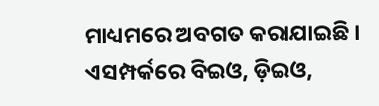ମାଧ୍ୟମରେ ଅବଗତ କରାଯାଇଛି । ଏସମ୍ପର୍କରେ ବିଇଓ, ଡ଼ିଇଓ,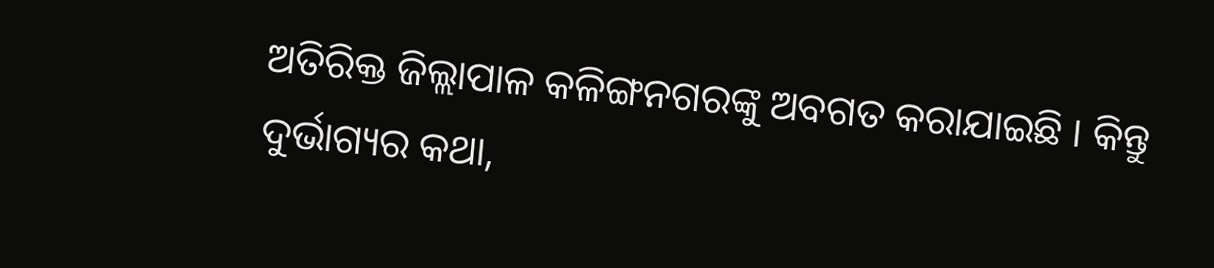ଅତିରିକ୍ତ ଜିଲ୍ଲାପାଳ କଳିଙ୍ଗନଗରଙ୍କୁ ଅବଗତ କରାଯାଇଛି । କିନ୍ତୁ ଦୁର୍ଭାଗ୍ୟର କଥା,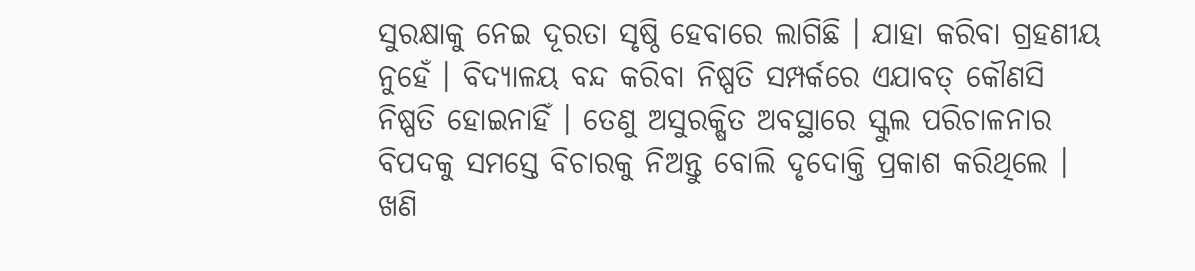ସୁରକ୍ଷାକୁ ନେଇ ଦୂରତା ସୃଷ୍ଠି ହେବାରେ ଲାଗିଛି । ଯାହା କରିବା ଗ୍ରହଣୀୟ ନୁହେଁ । ବିଦ୍ୟାଳୟ ବନ୍ଦ କରିବା ନିଷ୍ପତି ସମ୍ପର୍କରେ ଏଯାବତ୍ କୌଣସି ନିଷ୍ପତି ହୋଇନାହିଁ । ତେଣୁ ଅସୁରକ୍ଷିତ ଅବସ୍ଥାରେ ସ୍କୁଲ ପରିଚାଳନାର ବିପଦକୁ ସମସ୍ତେ ବିଚାରକୁ ନିଅନ୍ତୁ ବୋଲି ଦୃଦୋକ୍ତି ପ୍ରକାଶ କରିଥିଲେ । ଖଣି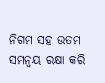ନିଗମ ସହ ଉତମ ସମନ୍ୱୟ ରକ୍ଷା କରି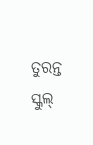ତୁରନ୍ତ ସ୍କୁଲ୍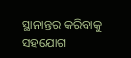ସ୍ଥାନାନ୍ତର କରିବାକୁ ସହଯୋଗ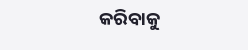କରିବାକୁ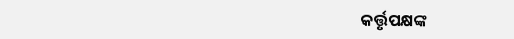କର୍ତ୍ତୃପକ୍ଷଙ୍କ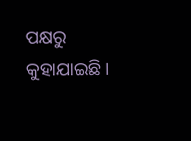ପକ୍ଷରୁ କୁହାଯାଇଛି ।